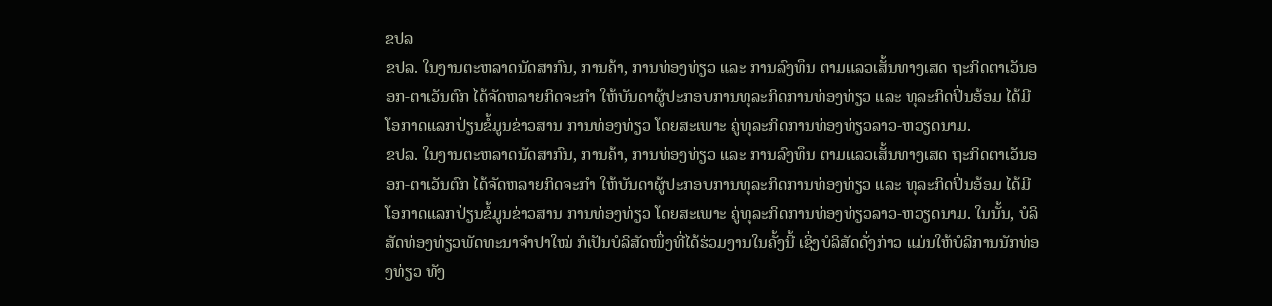ຂປລ
ຂປລ. ໃນງານຕະຫລາດນັດສາກົນ, ການຄ້າ, ການທ່ອງທ່ຽວ ແລະ ການລົງທຶນ ຕາມແລວເສັ້ນທາງເສດ ຖະກິດຕາເວັນອອກ-ຕາເວັນຕົກ ໄດ້ຈັດຫລາຍກິດຈະກໍາ ໃຫ້ບັນດາຜູ້ປະກອບການທຸລະກິດການທ່ອງທ່ຽວ ແລະ ທຸລະກິດປິ່ນອ້ອມ ໄດ້ມີໂອກາດແລກປ່ຽນຂໍ້ມູນຂ່າວສານ ການທ່ອງທ່ຽວ ໂດຍສະເພາະ ຄູ່ທຸລະກິດການທ່ອງທ່ຽວລາວ-ຫວຽດນາມ.
ຂປລ. ໃນງານຕະຫລາດນັດສາກົນ, ການຄ້າ, ການທ່ອງທ່ຽວ ແລະ ການລົງທຶນ ຕາມແລວເສັ້ນທາງເສດ ຖະກິດຕາເວັນອອກ-ຕາເວັນຕົກ ໄດ້ຈັດຫລາຍກິດຈະກໍາ ໃຫ້ບັນດາຜູ້ປະກອບການທຸລະກິດການທ່ອງທ່ຽວ ແລະ ທຸລະກິດປິ່ນອ້ອມ ໄດ້ມີໂອກາດແລກປ່ຽນຂໍ້ມູນຂ່າວສານ ການທ່ອງທ່ຽວ ໂດຍສະເພາະ ຄູ່ທຸລະກິດການທ່ອງທ່ຽວລາວ-ຫວຽດນາມ. ໃນນັ້ນ, ບໍລິສັດທ່ອງທ່ຽວພັດທະນາຈໍາປາໃໝ່ ກໍເປັນບໍລິສັດໜຶ່ງທີ່ໄດ້ຮ່ວມງານໃນຄັ້ງນີ້ ເຊິ່ງບໍລິສັດດັ່ງກ່າວ ແມ່ນໃຫ້ບໍລິການນັກທ່ອງທ່ຽວ ທັງ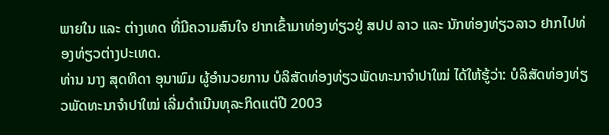ພາຍໃນ ແລະ ຕ່າງເທດ ທີ່ມີຄວາມສົນໃຈ ຢາກເຂົ້າມາທ່ອງທ່ຽວຢູ່ ສປປ ລາວ ແລະ ນັກທ່ອງທ່ຽວລາວ ຢາກໄປທ່ອງທ່ຽວຕ່າງປະເທດ.
ທ່ານ ນາງ ສຸດທິດາ ອຸນາພົມ ຜູ້ອໍານວຍການ ບໍລິສັດທ່ອງທ່ຽວພັດທະນາຈໍາປາໃໝ່ ໄດ້ໃຫ້ຮູ້ວ່າ: ບໍລິສັດທ່ອງທ່ຽວພັດທະນາຈໍາປາໃໝ່ ເລີ່ມດໍາເນີນທຸລະກິດແຕ່ປີ 2003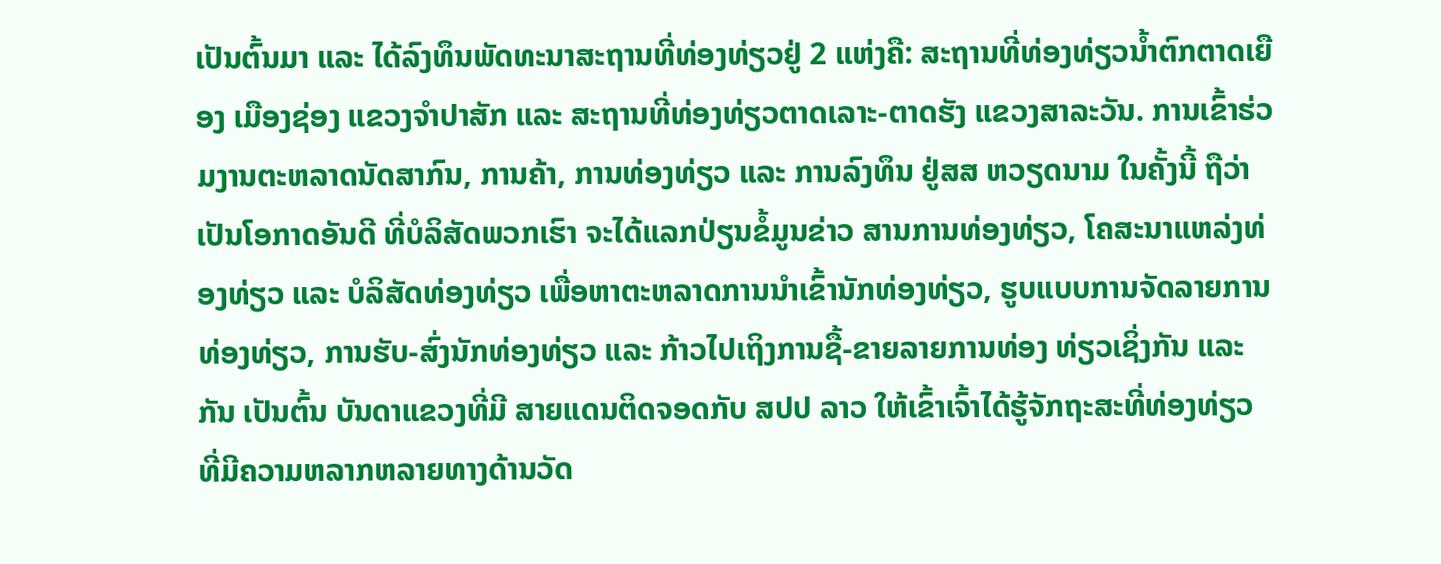ເປັນຕົ້ນມາ ແລະ ໄດ້ລົງທຶນພັດທະນາສະຖານທີ່ທ່ອງທ່ຽວຢູ່ 2 ແຫ່ງຄື: ສະຖານທີ່ທ່ອງທ່ຽວນໍ້າຕົກຕາດເຍືອງ ເມືອງຊ່ອງ ແຂວງຈໍາປາສັກ ແລະ ສະຖານທີ່ທ່ອງທ່ຽວຕາດເລາະ-ຕາດຮັງ ແຂວງສາລະວັນ. ການເຂົ້າຮ່ວມງານຕະຫລາດນັດສາກົນ, ການຄ້າ, ການທ່ອງທ່ຽວ ແລະ ການລົງທຶນ ຢູ່ສສ ຫວຽດນາມ ໃນຄັ້ງນີ້ ຖືວ່າເປັນໂອກາດອັນດີ ທີ່ບໍລິສັດພວກເຮົາ ຈະໄດ້ແລກປ່ຽນຂໍ້ມູນຂ່າວ ສານການທ່ອງທ່ຽວ, ໂຄສະນາແຫລ່ງທ່ອງທ່ຽວ ແລະ ບໍລິສັດທ່ອງທ່ຽວ ເພື່ອຫາຕະຫລາດການນໍາເຂົ້ານັກທ່ອງທ່ຽວ, ຮູບແບບການຈັດລາຍການທ່ອງທ່ຽວ, ການຮັບ-ສົ່ງນັກທ່ອງທ່ຽວ ແລະ ກ້າວໄປເຖິງການຊື້-ຂາຍລາຍການທ່ອງ ທ່ຽວເຊິ່ງກັນ ແລະ ກັນ ເປັນຕົ້ນ ບັນດາແຂວງທີ່ມີ ສາຍແດນຕິດຈອດກັບ ສປປ ລາວ ໃຫ້ເຂົ້າເຈົ້າໄດ້ຮູ້ຈັກຖະສະທີ່ທ່ອງທ່ຽວ ທີ່ມີຄວາມຫລາກຫລາຍທາງດ້ານວັດ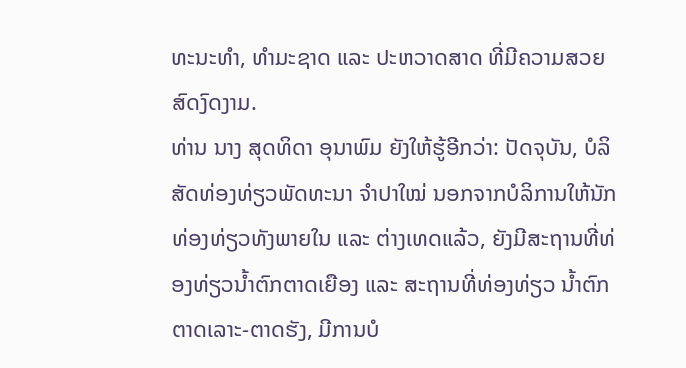ທະນະທໍາ, ທໍາມະຊາດ ແລະ ປະຫວາດສາດ ທີ່ມີຄວາມສວຍສົດງົດງາມ.
ທ່ານ ນາງ ສຸດທິດາ ອຸນາພົມ ຍັງໃຫ້ຮູ້ອີກວ່າ: ປັດຈຸບັນ, ບໍລິສັດທ່ອງທ່ຽວພັດທະນາ ຈໍາປາໃໝ່ ນອກຈາກບໍລິການໃຫ້ນັກທ່ອງທ່ຽວທັງພາຍໃນ ແລະ ຕ່າງເທດແລ້ວ, ຍັງມີສະຖານທີ່ທ່ອງທ່ຽວນໍ້າຕົກຕາດເຍືອງ ແລະ ສະຖານທີ່ທ່ອງທ່ຽວ ນໍ້າຕົກຕາດເລາະ-ຕາດຮັງ, ມີການບໍ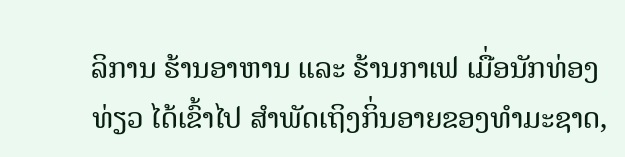ລິການ ຮ້ານອາຫານ ແລະ ຮ້ານກາເຟ ເມື່ອນັກທ່ອງທ່ຽວ ໄດ້ເຂົ້າໄປ ສໍາພັດເຖິງກິ່ນອາຍຂອງທໍາມະຊາດ,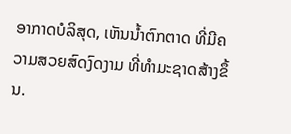ອາກາດບໍລິສຸດ, ເຫັນນໍ້າຕົກຕາດ ທີ່ມີຄວາມສວຍສົດງົດງາມ ທີ່ທໍາມະຊາດສ້າງຂຶ້ນ.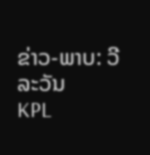ຂ່າວ-ພາບ: ວີລະວັນ
KPL